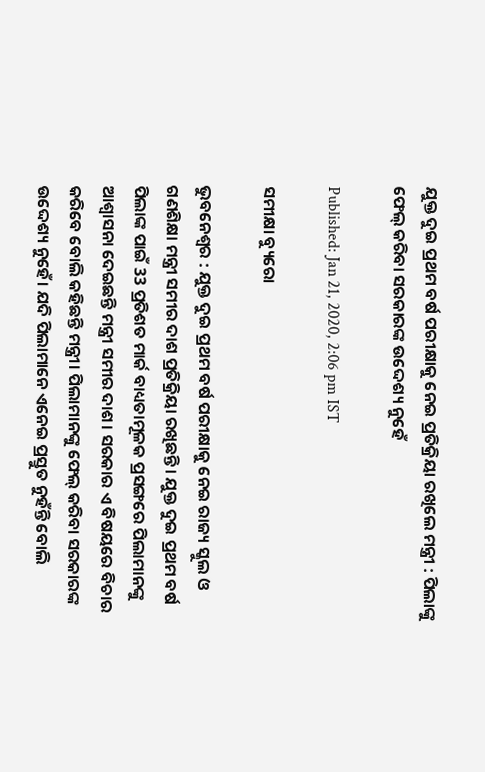ଯୁକ୍ତ ଦୁଇ ପ୍ରଥମ ବର୍ଷ ପରୀକ୍ଷାକୁ ନେଇ ପ୍ରତିକ୍ରିୟା ରଖିଲେ ମନ୍ତ୍ରୀ : ପିଲାଙ୍କୁ ଫେଲ୍‌ କରିବା ସରକାରଙ୍କ ଉଦ୍ଦେଶ୍ୟ ନୁହେଁ

Published: Jan 21, 2020, 2:06 pm IST

ସମୀକ୍ଷା ବ୍ୟୁରୋ

ଭୁବନେଶ୍ବର : ଯୁକ୍ତ ଦୁଇ ପ୍ରଥମ ବର୍ଷ ପରୀକ୍ଷାକୁ ନେଇ ରାଜ୍ୟ ସ୍କୁଲ ଓ ଗଣଶିକ୍ଷା ମନ୍ତ୍ରୀ ସମୀର ଦାଶ ପ୍ରତିକ୍ରିୟା ରଖିଛନ୍ତି। ଯୁକ୍ତ ଦୁଇ ପ୍ରଥମ ବର୍ଷ ପିଲାଙ୍କ ପାଇଁ 33 ପ୍ରତିଶତ ମାର୍କ ବାଧ୍ୟତାମୂଳକ ପ୍ରସଙ୍ଗରେ ପିଲାମାନଙ୍କୁ ଆଶ୍ବାସନା ଦେଇଛନ୍ତି ମନ୍ତ୍ରୀ ସମୀର ଦାଶ। ସରକାର ଏ ବିଷୟରେ ବିଚାର କରିବେ ବୋଲି କହିଛନ୍ତି ମନ୍ତ୍ରୀ। ପିଲାମାନଙ୍କୁ ଫେଲ୍‌ କରିବା ସରକାରଙ୍କ ଉଦ୍ଦେଶ୍ୟ ନୁହେଁ। ଯଦି ପିଲାମାନେ ଏନେଇ ପ୍ରସ୍ତୁତ ନୁହଁନ୍ତି ବୋଲି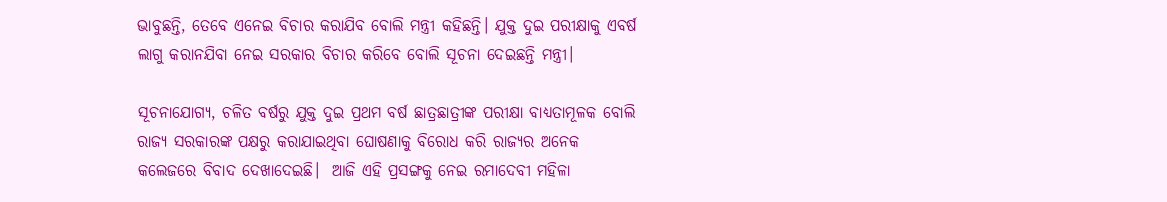ଭାବୁଛନ୍ତି, ତେବେ ଏନେଇ ବିଚାର କରାଯିବ ବୋଲି ମନ୍ତ୍ରୀ କହିଛନ୍ତି। ଯୁକ୍ତ ଦୁଇ ପରୀକ୍ଷାକୁ ଏବର୍ଷ ଲାଗୁ କରାନଯିବା ନେଇ ସରକାର ବିଚାର କରିବେ ବୋଲି ସୂଚନା ଦେଇଛନ୍ତି ମନ୍ତ୍ରୀ।

ସୂଚନାଯୋଗ୍ୟ, ଚଳିତ ବର୍ଷରୁ ଯୁକ୍ତ ଦୁଇ ପ୍ରଥମ ବର୍ଷ ଛାତ୍ରଛାତ୍ରୀଙ୍କ ପରୀକ୍ଷା ବାଧ୍ୟତାମୂଳକ ବୋଲି ରାଜ୍ୟ ସରକାରଙ୍କ ପକ୍ଷରୁ କରାଯାଇଥିବା ଘୋଷଣାକୁ ବିରୋଧ କରି ରାଜ୍ୟର ଅନେକ କଲେଜରେ ବିବାଦ ଦେଖାଦେଇଛି।  ଆଜି ଏହି ପ୍ରସଙ୍ଗକୁ ନେଇ ରମାଦେବୀ ମହିଳା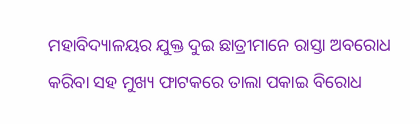ମହାବିଦ୍ୟାଳୟର ଯୁକ୍ତ ଦୁଇ ଛାତ୍ରୀମାନେ ରାସ୍ତା ଅବରୋଧ କରିବା ସହ ମୁଖ୍ୟ ଫାଟକରେ ତାଲା ପକାଇ ବିରୋଧ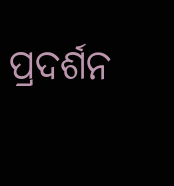ପ୍ରଦର୍ଶନ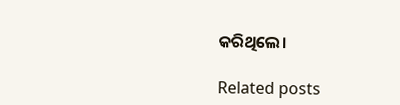କରିଥିଲେ।

Related posts